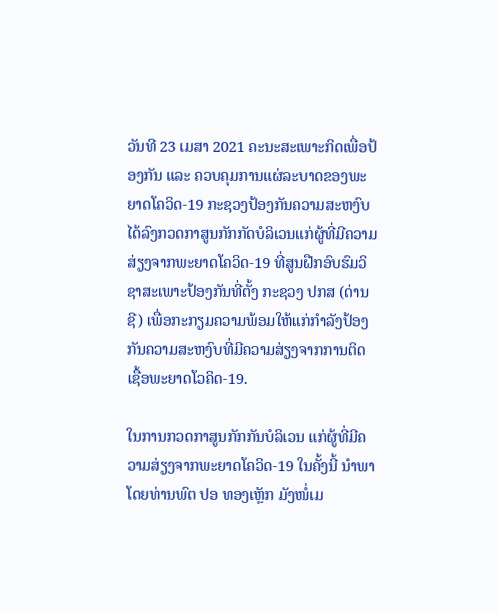ວັນທີ 23 ເມສາ 2021 ຄະນະສະເພາະກິດເພື່ອປ້ອງກັນ ແລະ ຄວບຄຸມການແຜ່ລະບາດຂອງພະຍາດໂຄວິດ-19 ກະຊວງປ້ອງກັນຄວາມສະຫງົບ ໄດ້ລົງກວດກາສູນກັກກັດບໍລິເວນແກ່ຜູ້ທີ່ມີຄວາມສ່ຽງຈາກພະຍາດໂຄວິດ-19 ທີ່ສູນຝືກອົບຮົມວິຊາສະເພາະປ້ອງກັນທີ່ຕັ້ງ ກະຊວງ ປກສ (ດ່ານຊີ) ເພື່ອກະກຽມຄວາມພ້ອມໃຫ້ແກ່ກຳລັງປ້ອງກັນຄວາມສະຫງົບທີ່ມີຄວາມສ່ຽງຈາກການຕິດເຊື້ອພະຍາດໂວຄິດ-19.

ໃນການກວດກາສູນກັກກັນບໍລິເວນ ແກ່ຜູ້ທີ່ມີຄວາມສ່ຽງຈາກພະຍາດໂຄວິດ-19 ໃນຄັ້ງນີ້ ນຳພາໂດຍທ່ານພົຕ ປອ ທອງເຫຼັກ ມັງໜໍ່ເມ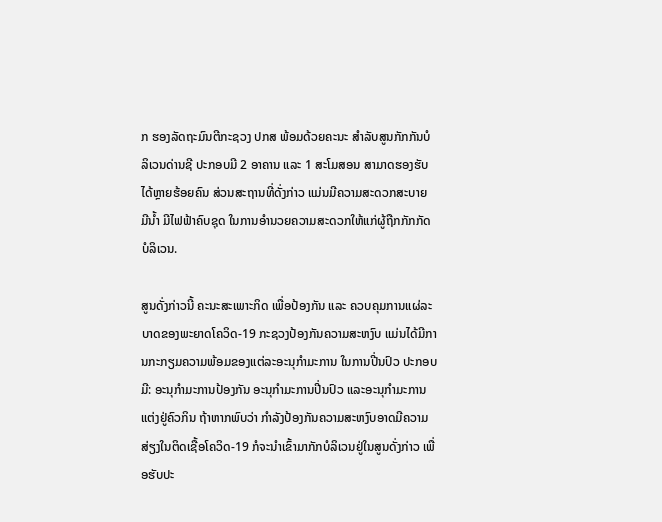ກ ຮອງລັດຖະມົນຕີກະຊວງ ປກສ ພ້ອມດ້ວຍຄະນະ ສໍາລັບສູນກັກກັນບໍລິເວນດ່ານຊີ ປະກອບມີ 2 ອາຄານ ແລະ 1 ສະໂມສອນ ສາມາດຮອງຮັບໄດ້ຫຼາຍຮ້ອຍຄົນ ສ່ວນສະຖານທີ່ດັ່ງກ່າວ ແມ່ນມີຄວາມສະດວກສະບາຍ ມີນໍ້າ ມີໄຟຟ້າຄົບຊຸດ ໃນການອຳນວຍຄວາມສະດວກໃຫ້ແກ່ຜູ້ຖືກກັກກັດບໍລິເວນ.

ສູນດັ່ງກ່າວນີ້ ຄະນະສະເພາະກິດ ເພື່ອປ້ອງກັນ ແລະ ຄວບຄຸມການແຜ່ລະບາດຂອງພະຍາດໂຄວິດ-19 ກະຊວງປ້ອງກັນຄວາມສະຫງົບ ແມ່ນໄດ້ມີການກະກຽມຄວາມພ້ອມຂອງແຕ່ລະອະນຸກຳມະການ ໃນການປີ່ນປົວ ປະກອບມີ: ອະນຸກຳມະການປ້ອງກັນ ອະນຸກຳມະການປີ່ນປົວ ແລະອະນຸກຳມະການແຕ່ງຢູ່ຄົວກິນ ຖ້າຫາກພົບວ່າ ກຳລັງປ້ອງກັນຄວາມສະຫງົບອາດມີຄວາມສ່ຽງໃນຕິດເຊື້ອໂຄວິດ-19 ກໍຈະນໍາເຂົ້າມາກັກບໍລິເວນຢູ່ໃນສູນດັ່ງກ່າວ ເພື່ອຮັບປະ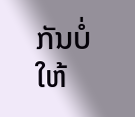ກັນບໍ່ໃຫ້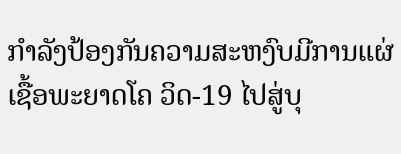ກຳລັງປ້ອງກັນຄວາມສະຫງົບມີການແຜ່ເຊື້ອພະຍາດໂຄ ວິດ-19 ໄປສູ່ບຸ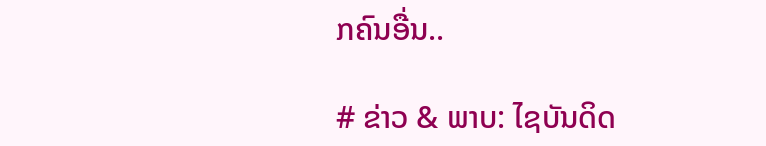ກຄົນອື່ນ..

# ຂ່າວ & ພາບ: ໄຊບັນດິດ